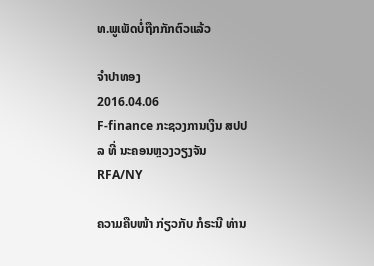ທ.ພູເພັດບໍ່ຖືກກັກຕົວແລ້ວ

ຈໍາປາທອງ
2016.04.06
F-finance ກະຊວງການເງິນ ສປປລ ທີ່ ນະຄອນຫຼວງວຽງຈັນ
RFA/NY

ຄວາມຄືບໜ້າ ກ່ຽວກັບ ກໍຣະນີ ທ່ານ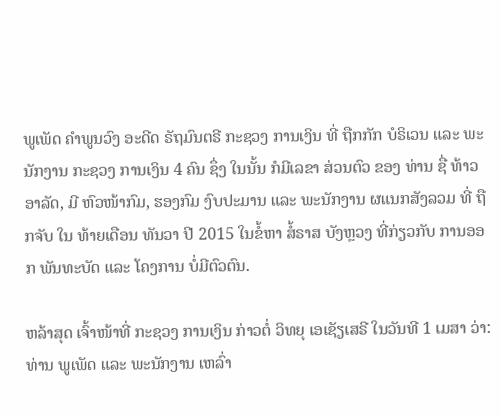ພູເພັດ ຄໍາພູນວົງ ອະດີດ ຣັຖມົນຕຣີ ກະຊວງ ການເງິນ ທີ່ ຖືກກັກ ບໍຣິເວນ ແລະ ພະນັກງານ ກະຊວງ ການເງິນ 4 ຄົນ ຊຶ່ງ ໃນນັ້ນ ກໍມີເລຂາ ສ່ວນຕົວ ຂອງ ທ່ານ ຊື່ ທ້າວ ອາລັດ, ມີ ຫົວໜ້າກົມ, ຮອງກົມ ງົບປະມານ ແລະ ພະນັກງານ ຜແນກສັງລວມ ທີ່ ຖືກຈັບ ໃນ ທ້າຍເດືອນ ທັນວາ ປີ 2015 ໃນຂໍ້ຫາ ສໍ້ຣາສ ບັງຫຼວງ ທີ່ກ່ຽວກັບ ການອອກ ພັນທະບັດ ແລະ ໂຄງການ ບໍ່ມີຕົວຕົນ.

ຫລ້າສຸດ ເຈົ້າໜ້າທີ່ ກະຊວງ ການເງິນ ກ່າວຕໍ່ ວິທຍຸ ເອເຊັຽເສຣີ ໃນວັນທີ 1 ເມສາ ວ່າ: ທ່ານ ພູເພັດ ແລະ ພະນັກງານ ເຫລົ່າ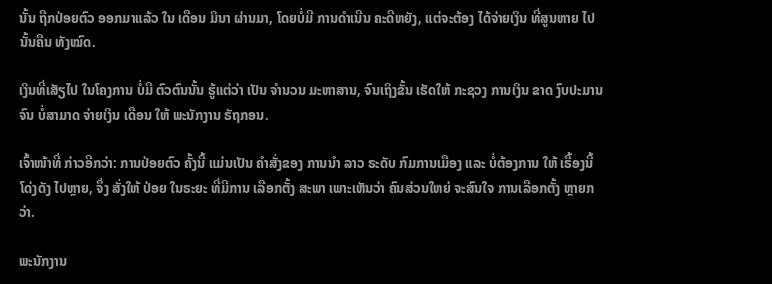ນັ້ນ ຖືກປ່ອຍຕົວ ອອກມາແລ້ວ ໃນ ເດືອນ ມິນາ ຜ່ານມາ, ໂດຍບໍ່ມີ ການດໍາເນີນ ຄະດີຫຍັງ, ແຕ່ຈະຕ້ອງ ໄດ້ຈ່າຍເງິນ ທີ່ສູນຫາຍ ໄປນັ້ນຄືນ ທັງໝົດ.

ເງິນທີ່ເສັຽໄປ ໃນໂຄງການ ບໍ່ມີ ຕົວຕົນນັ້ນ ຮູ້ແຕ່ວ່າ ເປັນ ຈໍານວນ ມະຫາສານ, ຈົນເຖິງຂັ້ນ ເຮັດໃຫ້ ກະຊວງ ການເງິນ ຂາດ ງົບປະມານ ຈົນ ບໍ່ສາມາດ ຈ່າຍເງິນ ເດືອນ ໃຫ້ ພະນັກງານ ຣັຖກອນ.

ເຈົ້າໜ້າທີ່ ກ່າວອີກວ່າ: ການປ່ອຍຕົວ ຄັ້ງນີ້ ແມ່ນເປັນ ຄໍາສັ່ງຂອງ ການນໍາ ລາວ ຣະດັບ ກົມການເມືອງ ແລະ ບໍ່ຕ້ອງການ ໃຫ້ ເຣື້ອງນີ້ ໂດ່ງດັງ ໄປຫຼາຍ, ຈຶ່ງ ສັ່ງໃຫ້ ປ່ອຍ ໃນຣະຍະ ທີ່ມີການ ເລືອກຕັ້ງ ສະພາ ເພາະເຫັນວ່າ ຄົນສ່ວນໃຫຍ່ ຈະສົນໃຈ ການເລືອກຕັ້ງ ຫຼາຍກວ່າ.

ພະນັກງານ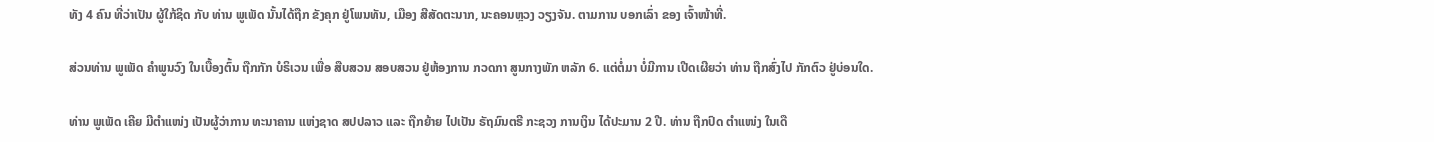ທັງ 4 ຄົນ ທີ່ວ່າເປັນ ຜູ້ໃກ້ຊິດ ກັບ ທ່ານ ພູເພັດ ນັ້ນໄດ້ຖືກ ຂັງຄຸກ ຢູ່ໂພນທັນ, ເມືອງ ສີສັດຕະນາກ, ນະຄອນຫຼວງ ວຽງຈັນ. ຕາມການ ບອກເລົ່າ ຂອງ ເຈົ້າໜ້າທີ່.

ສ່ວນທ່ານ ພູເພັດ ຄໍາພູນວົງ ໃນເບື້ອງຕົ້ນ ຖືກກັກ ບໍຣິເວນ ເພື່ອ ສືບສວນ ສອບສວນ ຢູ່ຫ້ອງການ ກວດກາ ສູນກາງພັກ ຫລັກ 6. ແຕ່ຕໍ່ມາ ບໍ່ມີການ ເປີດເຜີຍວ່າ ທ່ານ ຖືກສົ່ງໄປ ກັກຕົວ ຢູ່ບ່ອນໃດ.

ທ່ານ ພູເພັດ ເຄີຍ ມີຕໍາແໜ່ງ ເປັນຜູ້ວ່າການ ທະນາຄານ ແຫ່ງຊາດ ສປປລາວ ແລະ ຖືກຍ້າຍ ໄປເປັນ ຣັຖມົນຕຣີ ກະຊວງ ການເງິນ ໄດ້ປະມານ 2 ປີ. ທ່ານ ຖືກປົດ ຕໍາແໜ່ງ ໃນເດື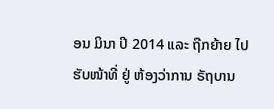ອນ ມິນາ ປີ 2014 ແລະ ຖືກຍ້າຍ ໄປຮັບໜ້າທີ່ ຢູ່ ຫ້ອງວ່າການ ຣັຖບານ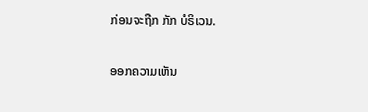ກ່ອນຈະຖືກ ກັກ ບໍຣິເວນ.

ອອກຄວາມເຫັນ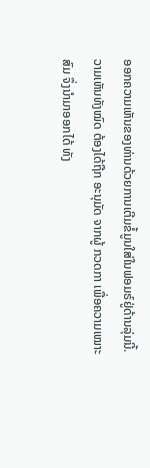ອອກຄວາມເຫັນຂອງທ່ານດ້ວຍການເຕີມຂໍ້ມູນໃສ່ໃນຟອມຣ໌ຢູ່ດ້ານລຸ່ມນີ້. ວາມເຫັນທັງໝົດ ຕ້ອງໄດ້ຖືກ ອະນຸມັດ ຈາກຜູ້ ກວດກາ ເພື່ອຄວາມເໝາະສົມ ຈຶ່ງນໍາມາອອກໄດ້ ທັງ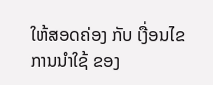ໃຫ້ສອດຄ່ອງ ກັບ ເງື່ອນໄຂ ການນຳໃຊ້ ຂອງ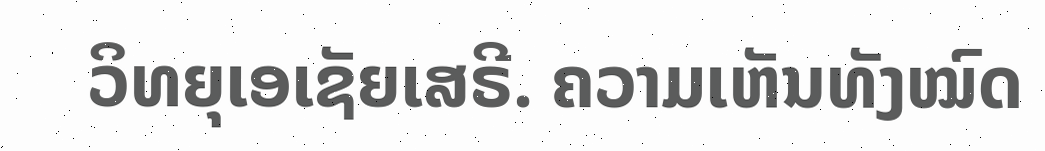ວິທຍຸເອເຊັຍເສຣີ. ຄວາມເຫັນທັງໝົດ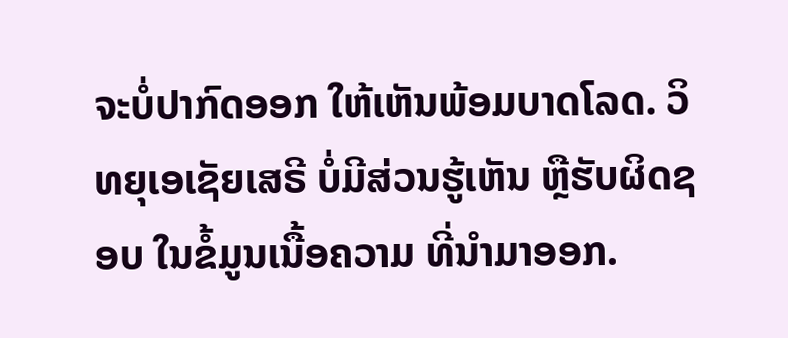ຈະບໍ່ປາກົດອອກ ໃຫ້ເຫັນພ້ອມບາດໂລດ. ວິທຍຸເອເຊັຍເສຣີ ບໍ່ມີສ່ວນຮູ້ເຫັນ ຫຼືຮັບຜິດຊອບ ໃນຂໍ້ມູນເນື້ອຄວາມ ທີ່ນໍາມາອອກ.